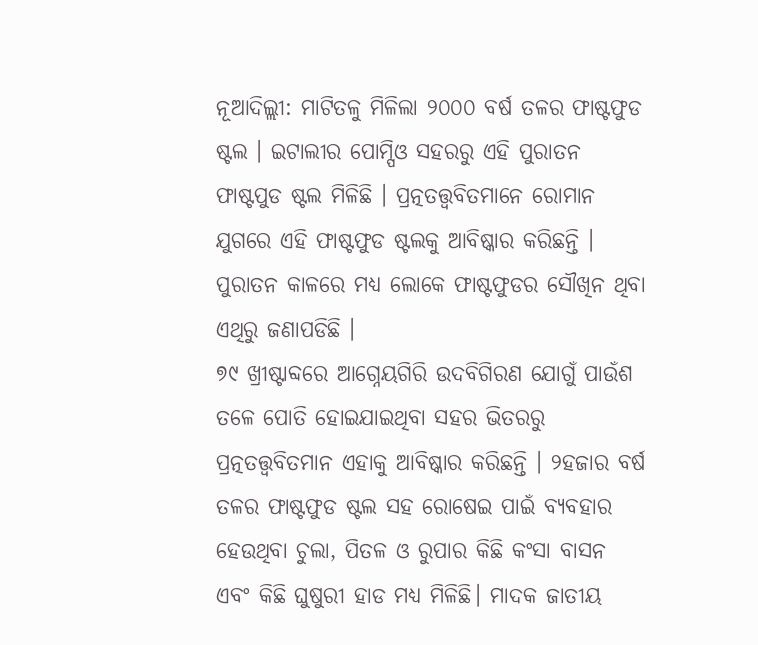ନୂଆଦିଲ୍ଲୀ: ମାଟିତଳୁ ମିଳିଲା ୨୦୦୦ ବର୍ଷ ତଳର ଫାଷ୍ଟଫୁଡ ଷ୍ଟଲ । ଇଟାଲୀର ପୋମ୍ପିଓ ସହରରୁ ଏହି ପୁରାତନ ଫାଷ୍ଟପୁଡ ଷ୍ଟଲ ମିଳିଛି । ପ୍ରତ୍ନତତ୍ତ୍ୱବିତମାନେ ରୋମାନ ଯୁଗରେ ଏହି ଫାଷ୍ଟଫୁଡ ଷ୍ଟଲକୁ ଆବିଷ୍କାର କରିଛନ୍ତି । ପୁରାତନ କାଳରେ ମଧ୍ୟ ଲୋକେ ଫାଷ୍ଟଫୁଡର ସୌଖିନ ଥିବା ଏଥିରୁ ଜଣାପଡିଛି ।
୭୯ ଖ୍ରୀଷ୍ଟାବ୍ଦରେ ଆଗ୍ନେୟଗିରି ଉଦବିଗିରଣ ଯୋଗୁଁ ପାଉଁଶ ତଳେ ପୋତି ହୋଇଯାଇଥିବା ସହର ଭିତରରୁ ପ୍ରତ୍ନତତ୍ତ୍ୱବିତମାନ ଏହାକୁ ଆବିଷ୍କାର କରିଛନ୍ତି । ୨ହଜାର ବର୍ଷ ତଳର ଫାଷ୍ଟଫୁଡ ଷ୍ଟଲ ସହ ରୋଷେଇ ପାଇଁ ବ୍ୟବହାର ହେଉଥିବା ଚୁଲା, ପିତଳ ଓ ରୁପାର କିଛି କଂସା ବାସନ ଏବଂ କିଛି ଘୁଷୁରୀ ହାଡ ମଧ୍ୟ ମିଳିଛି। ମାଦକ ଜାତୀୟ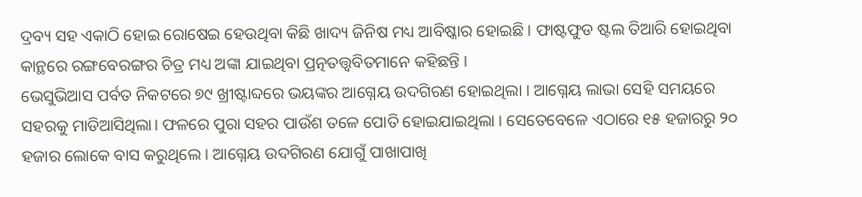ଦ୍ରବ୍ୟ ସହ ଏକାଠି ହୋଇ ରୋଷେଇ ହେଉଥିବା କିଛି ଖାଦ୍ୟ ଜିନିଷ ମଧ୍ୟ ଆବିଷ୍କାର ହୋଇଛି । ଫାଷ୍ଟଫୁଡ ଷ୍ଟଲ ତିଆରି ହୋଇଥିବା କାନ୍ଥରେ ରଙ୍ଗବେରଙ୍ଗର ଚିତ୍ର ମଧ୍ୟ ଅଙ୍କା ଯାଇଥିବା ପ୍ରତ୍ନତତ୍ତ୍ୱବିତମାନେ କହିଛନ୍ତି ।
ଭେସୁଭିଆସ ପର୍ବତ ନିକଟରେ ୭୯ ଖ୍ରୀଷ୍ଟାବ୍ଦରେ ଭୟଙ୍କର ଆଗ୍ନେୟ ଉଦଗିରଣ ହୋଇଥିଲା । ଆଗ୍ନେୟ ଲାଭା ସେହି ସମୟରେ ସହରକୁ ମାଡିଆସିଥିଲା। ଫଳରେ ପୁରା ସହର ପାଉଁଶ ତଳେ ପୋତି ହୋଇଯାଇଥିଲା । ସେତେବେଳେ ଏଠାରେ ୧୫ ହଜାରରୁ ୨୦ ହଜାର ଲୋକେ ବାସ କରୁଥିଲେ । ଆଗ୍ନେୟ ଉଦଗିରଣ ଯୋଗୁଁ ପାଖାପାଖି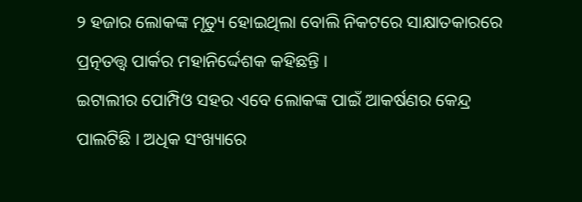୨ ହଜାର ଲୋକଙ୍କ ମୃତ୍ୟୁ ହୋଇଥିଲା ବୋଲି ନିକଟରେ ସାକ୍ଷାତକାରରେ ପ୍ରତ୍ନତତ୍ତ୍ୱ ପାର୍କର ମହାନିର୍ଦ୍ଦେଶକ କହିଛନ୍ତି ।
ଇଟାଲୀର ପୋମ୍ପିଓ ସହର ଏବେ ଲୋକଙ୍କ ପାଇଁ ଆକର୍ଷଣର କେନ୍ଦ୍ର ପାଲଟିଛି । ଅଧିକ ସଂଖ୍ୟାରେ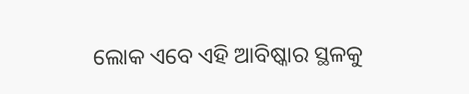ଲୋକ ଏବେ ଏହି ଆବିଷ୍କାର ସ୍ଥଳକୁ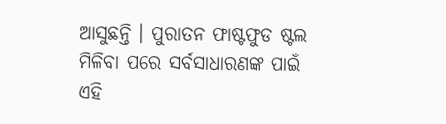ଆସୁଛନ୍ତି । ପୁରାତନ ଫାଷ୍ଟଫୁଡ ଷ୍ଟଲ ମିଳିବା ପରେ ସର୍ବସାଧାରଣଙ୍କ ପାଇଁ ଏହି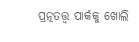ପ୍ରତ୍ନତତ୍ତ୍ୱ ପାର୍କକୁ ଖୋଲି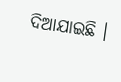ଦିଆଯାଇଛି ।